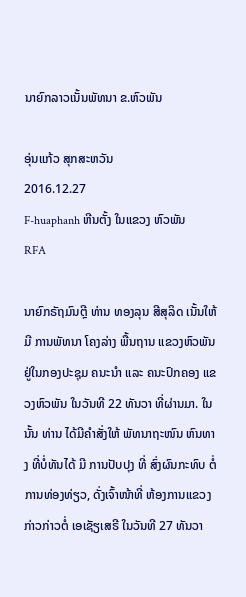ນາຍົກລາວເນັ້ນພັທນາ ຂ.ຫົວພັນ

ອຸ່ນແກ້ວ ສຸກສະຫວັນ
2016.12.27
F-huaphanh ຫີນຕັ້ງ ໃນແຂວງ ຫົວພັນ
RFA

ນາຍົກຣັຖມົນຕຼີ ທ່ານ ທອງລຸນ ສີສຸລິດ ເນັ້ນໃຫ້ມີ ການພັທນາ ໂຄງລ່າງ ພື້ນຖານ ແຂວງຫົວພັນ ຢູ່ໃນກອງປະຊຸມ ຄນະນຳ ແລະ ຄນະປົກຄອງ ແຂວງຫົວພັນ ໃນວັນທີ 22 ທັນວາ ທີ່ຜ່ານມາ. ໃນນັ້ນ ທ່ານ ໄດ້ມີຄຳສັ່ງໃຫ້ ພັທນາຖະໜົນ ຫົນທາງ ທີ່ບໍ່ທັນໄດ້ ມີ ການປັບປຸງ ທີ່ ສົ່ງຜົນກະທົບ ຕໍ່ການທ່ອງທ່ຽວ, ດັ່ງເຈົ້າໜ້າທີ່ ຫ້ອງການແຂວງ ກ່າວກ່າວຕໍ່ ເອເຊັຽເສຣີ ໃນວັນທີ 27 ທັນວາ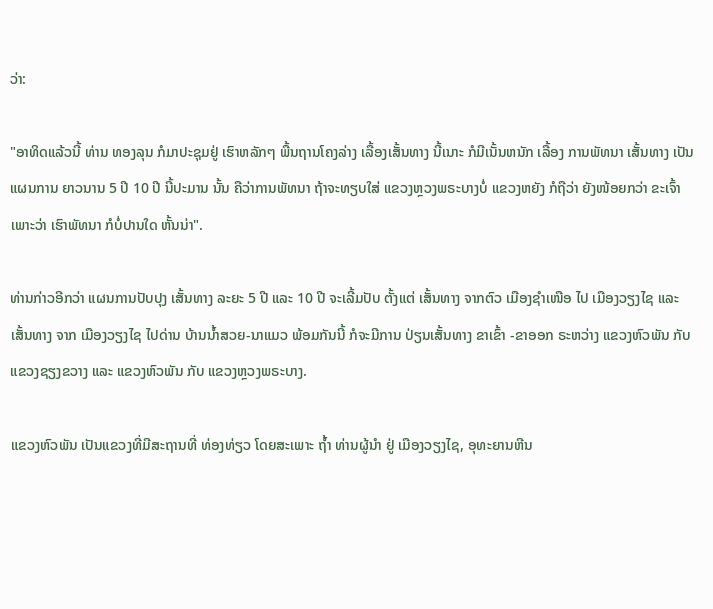ວ່າ:

"ອາທິດແລ້ວນີ້ ທ່ານ ທອງລຸນ ກໍມາປະຊຸມຢູ່ ເຮົາຫລັກໆ ພື້ນຖານໂຄງລ່າງ ເລື້ອງເສັ້ນທາງ ນີ້ເນາະ ກໍມີເນັ້ນຫນັກ ເລື້ອງ ການພັທນາ ເສັ້ນທາງ ເປັນແຜນການ ຍາວນານ 5 ປີ 10 ປີ ນີ້ປະມານ ນັ້ນ ຄືວ່າການພັທນາ ຖ້າຈະທຽບໃສ່ ແຂວງຫຼວງພຣະບາງບໍ່ ແຂວງຫຍັງ ກໍຖືວ່າ ຍັງໜ້ອຍກວ່າ ຂະເຈົ້າ ເພາະວ່າ ເຮົາພັທນາ ກໍບໍ່ປານໃດ ຫັ້ນນ່າ".

ທ່ານກ່າວອີກວ່າ ແຜນການປັບປຸງ ເສັ້ນທາງ ລະຍະ 5 ປີ ແລະ 10 ປີ ຈະເລີ້ມປັບ ຕັ້ງແຕ່ ເສັ້ນທາງ ຈາກຕົວ ເມືອງຊຳເໜືອ ໄປ ເມືອງວຽງໄຊ ແລະ ເສັ້ນທາງ ຈາກ ເມືອງວຽງໄຊ ໄປດ່ານ ບ້ານນ້ຳສວຍ-ນາແມວ ພ້ອມກັນນີ້ ກໍຈະມີການ ປ່ຽນເສັ້ນທາງ ຂາເຂົ້າ -ຂາອອກ ຣະຫວ່າງ ແຂວງຫົວພັນ ກັບ ແຂວງຊຽງຂວາງ ແລະ ແຂວງຫົວພັນ ກັບ ແຂວງຫຼວງພຣະບາງ.

ແຂວງຫົວພັນ ເປັນແຂວງທີ່ມີສະຖານທີ່ ທ່ອງທ່ຽວ ໂດຍສະເພາະ ຖ້ຳ ທ່ານຜູ້ນຳ ຢູ່ ເມືອງວຽງໄຊ, ອຸທະຍານຫີນ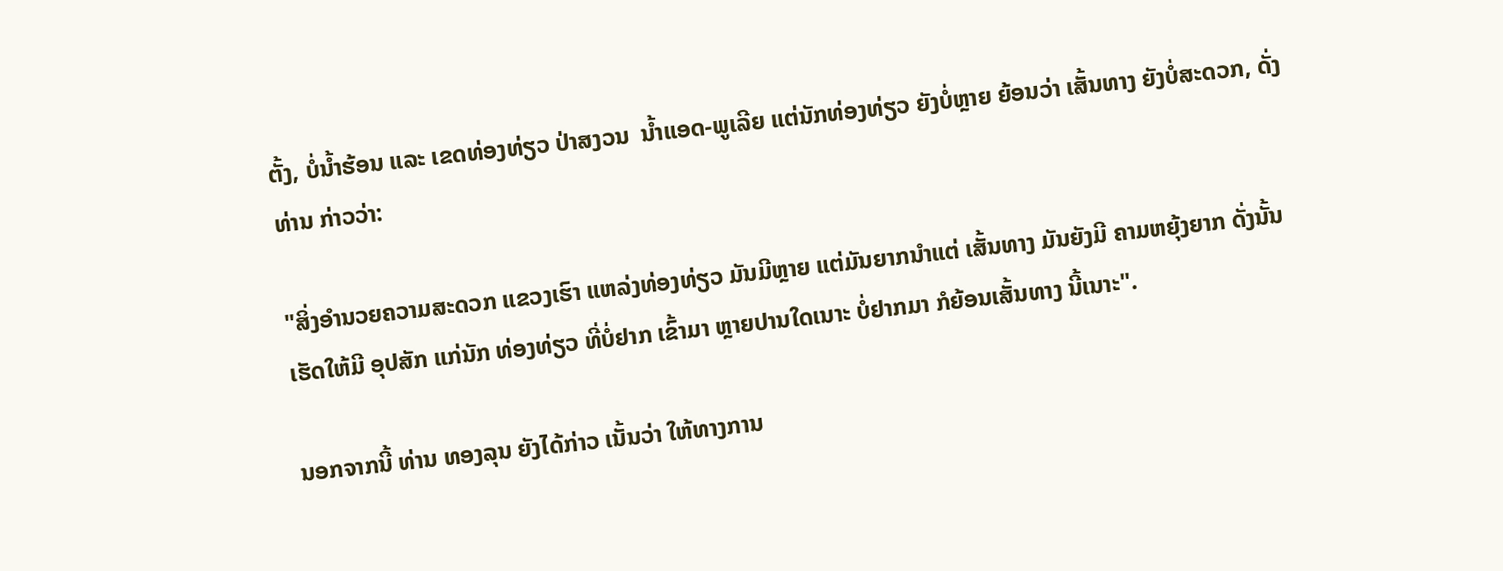ຕັ້ງ, ບໍ່ນ້ຳຮ້ອນ ແລະ ເຂດທ່ອງທ່ຽວ ປ່າສງວນ  ນ້ຳແອດ-ພູເລີຍ ແຕ່ນັກທ່ອງທ່ຽວ ຍັງບໍ່ຫຼາຍ ຍ້ອນວ່າ ເສັ້ນທາງ ຍັງບໍ່ສະດວກ, ດັ່ງທ່ານ ກ່າວວ່າ:

"ສິ່ງອຳນວຍຄວາມສະດວກ ແຂວງເຮົາ ແຫລ່ງທ່ອງທ່ຽວ ມັນມີຫຼາຍ ແຕ່ມັນຍາກນຳແຕ່ ເສັ້ນທາງ ມັນຍັງມີ ຄາມຫຍຸ້ງຍາກ ດັ່ງນັ້ນ ເຮັດໃຫ້ມີ ອຸປສັກ ແກ່ນັກ ທ່ອງທ່ຽວ ທີ່ບໍ່ຢາກ ເຂົ້າມາ ຫຼາຍປານໃດເນາະ ບໍ່ຢາກມາ ກໍຍ້ອນເສັ້ນທາງ ນີ້ເນາະ".

ນອກຈາກນີ້ ທ່ານ ທອງລຸນ ຍັງໄດ້ກ່າວ ເນັ້ນວ່າ ໃຫ້ທາງການ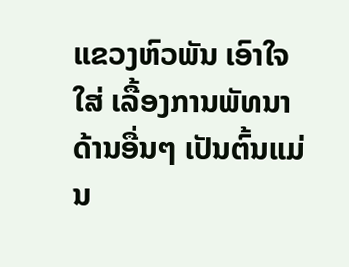ແຂວງຫົວພັນ ເອົາໃຈໃສ່ ເລື້ອງການພັທນາ ດ້ານອື່ນໆ ເປັນຕົ້ນແມ່ນ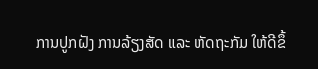ການປູກຝັງ ການລ້ຽງສັດ ແລະ ຫັດຖະກັມ ໃຫ້ດີຂຶ້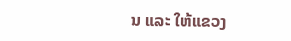ນ ແລະ ໃຫ້ແຂວງ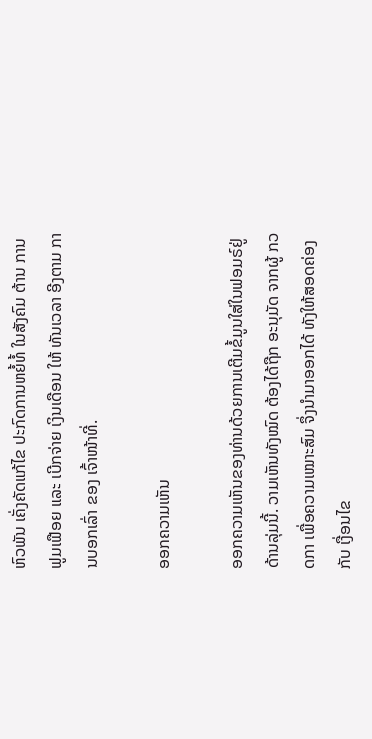ຫົວພັນ ເຄັ່ງຄັດແກ້ໄຂ ປະກົດການຫຍໍ້ທໍ້ ໃນສັງຄົມ ຕ້ານ ການ ຟູມເຟືອຍ ແລະ ເບີກຈ່າຍ ເງິນເດືອນ ໃຫ້ ທັນເວລາ ອີງຕາມ ການບອກເລົ່າ ຂອງ ເຈົ້າໜ້າທີ່.

ອອກຄວາມເຫັນ

ອອກຄວາມເຫັນຂອງທ່ານດ້ວຍການເຕີມຂໍ້ມູນໃສ່ໃນຟອມຣ໌ຢູ່ດ້ານລຸ່ມນີ້. ວາມເຫັນທັງໝົດ ຕ້ອງໄດ້ຖືກ ອະນຸມັດ ຈາກຜູ້ ກວດກາ ເພື່ອຄວາມເໝາະສົມ ຈຶ່ງນໍາມາອອກໄດ້ ທັງໃຫ້ສອດຄ່ອງ ກັບ ເງື່ອນໄຂ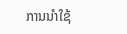ການນຳໃຊ້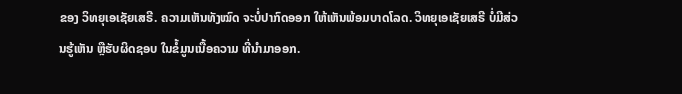ຂອງ ວິທຍຸເອເຊັຍເສຣີ. ຄວາມເຫັນທັງໝົດ ຈະບໍ່ປາກົດອອກ ໃຫ້ເຫັນພ້ອມບາດໂລດ. ວິທຍຸເອເຊັຍເສຣີ ບໍ່ມີສ່ວນຮູ້ເຫັນ ຫຼືຮັບຜິດຊອບ ໃນຂໍ້ມູນເນື້ອຄວາມ ທີ່ນໍາມາອອກ.